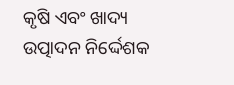କୃଷି ଏବଂ ଖାଦ୍ୟ ଉତ୍ପାଦନ ନିର୍ଦ୍ଦେଶକ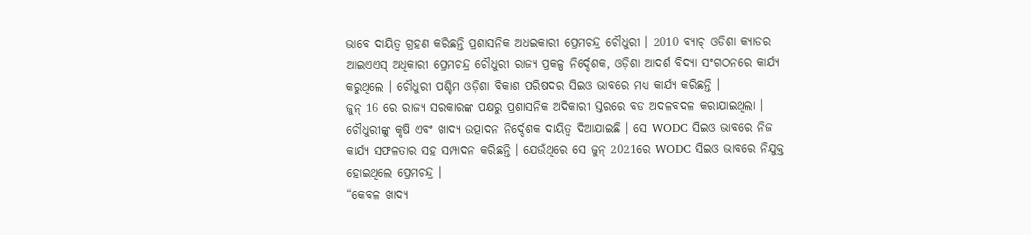ଭାବେ ଦାୟିତ୍ବ ଗ୍ରହଣ କରିଛନ୍ତି ପ୍ରଶାସନିକ ଅଧଇକାରୀ ପ୍ରେମଚନ୍ଦ୍ର ଚୌଧୁରୀ । 2010 ବ୍ୟାଚ୍ ଓଡିଶା କ୍ୟାଡର ଆଇଏଏସ୍ ଅଧିକାରୀ ପ୍ରେମଚନ୍ଦ୍ର ଚୌଧୁରୀ ରାଜ୍ୟ ପ୍ରକଳ୍ପ ନିର୍ଦ୍ଦେଶକ, ଓଡ଼ିଶା ଆଦର୍ଶ ବିଦ୍ୟା ସଂଗଠନରେ କାର୍ଯ୍ୟ କରୁଥିଲେ । ଚୌଧୁରୀ ପଶ୍ଚିମ ଓଡ଼ିଶା ବିକାଶ ପରିଷଦର ସିଇଓ ଭାବରେ ମଧ୍ୟ କାର୍ଯ୍ୟ କରିଛନ୍ତି ।
ଜୁନ୍ 16 ରେ ରାଜ୍ୟ ସରକାରଙ୍କ ପକ୍ଷରୁ ପ୍ରଶାସନିକ ଅଦିକାରୀ ସ୍ତରରେ ବଡ ଅଦଳବଦଳ କରାଯାଇଥିଲା । ଚୌଧୁରୀଙ୍କୁ କୃଷି ଏବଂ ଖାଦ୍ୟ ଉତ୍ପାଦନ ନିର୍ଦ୍ଦେଶକ ଦାୟିତ୍ବ ଦିଆଯାଇଛି । ସେ WODC ସିଇଓ ଭାବରେ ନିଜ କାର୍ଯ୍ୟ ସଫଳତାର ସହ ସମ୍ପାଦନ କରିଛନ୍ତି । ଯେଉଁଥିରେ ସେ ଜୁନ୍ 2021ରେ WODC ସିଇଓ ଭାବରେ ନିଯୁକ୍ତ ହୋଇଥିଲେ ପ୍ରେମଚନ୍ଦ୍ର ।
“କେବଳ ଖାଦ୍ୟ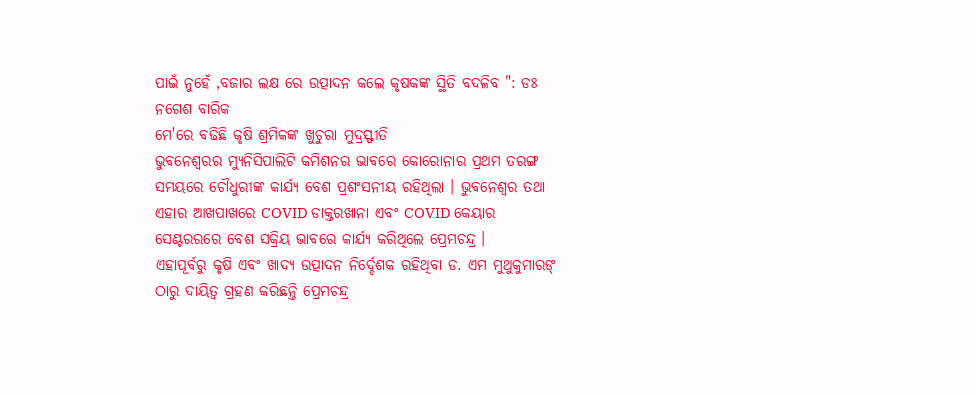ପାଇଁ ନୁହେଁ ,ବଜାର ଲକ୍ଷ ରେ ଉତ୍ପାଦନ କଲେ କୃଷକଙ୍କ ସ୍ଥିତି ବଦଳିବ ": ଡଃ ନଗେଶ ବାରିକ
ମେ'ରେ ବଢିଛି କୃଷି ଶ୍ରମିକଙ୍କ ଖୁଚୁରା ମୁଦ୍ରସ୍ଫୀତି
ଭୁବନେଶ୍ୱରର ମ୍ୟୁନିସିପାଲିଟି କମିଶନର ଭାବରେ କୋରୋନାର ପ୍ରଥମ ତରଙ୍ଗ ସମୟରେ ଚୌଧୁରୀଙ୍କ କାର୍ଯ୍ୟ ବେଶ ପ୍ରଶଂସନୀୟ ରହିଥିଲା । ଭୁବନେଶ୍ୱର ତଥା ଏହାର ଆଖପାଖରେ COVID ଡାକ୍ତରଖାନା ଏବଂ COVID କେୟାର ସେଣ୍ଟରରରେ ବେଶ ସକ୍ରିୟ ଭାବରେ କାର୍ଯ୍ୟ କରିଥିଲେ ପ୍ରେମଚନ୍ଦ୍ର ।
ଏହାପୂର୍ବରୁ କୃଷି ଏବଂ ଖାଦ୍ୟ ଉତ୍ପାଦନ ନିର୍ଦ୍ଦେଶକ ରହିଥିବା ଡ. ଏମ ମୁଥୁକୁମାରଙ୍ ଠାରୁ ଦାୟିତ୍ବ ଗ୍ରହଣ କରିଛନ୍ତି ପ୍ରେମଚନ୍ଦ୍ର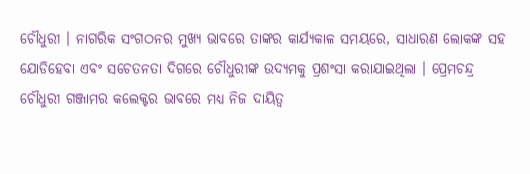ଚୌଧୁରୀ । ନାଗରିକ ସଂଗଠନର ମୁଖ୍ୟ ଭାବରେ ତାଙ୍କର କାର୍ଯ୍ୟକାଳ ସମୟରେ, ସାଧାରଣ ଲୋକଙ୍କ ସହ ଯୋଡିହେବା ଏବଂ ସଚେତନତା ଦିଗରେ ଚୌଧୁରୀଙ୍କ ଉଦ୍ୟମକୁ ପ୍ରଶଂସା କରାଯାଇଥିଲା । ପ୍ରେମଚନ୍ଦ୍ର ଚୌଧୁରୀ ଗଞ୍ଜାମର କଲେକ୍ଟର ଭାବରେ ମଧ୍ୟ ନିଜ ଦାୟିତ୍ବ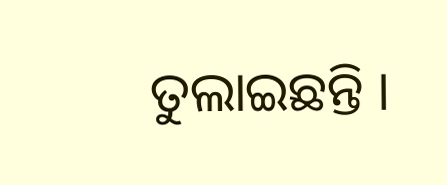ତୁଲାଇଛନ୍ତି ।